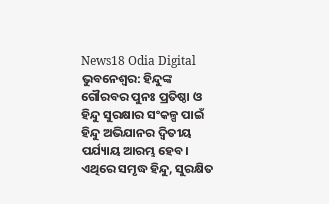News18 Odia Digital
ଭୁବନେଶ୍ୱର: ହିନ୍ଦୁଙ୍କ ଗୌରବର ପୁନଃ ପ୍ରତିଷ୍ଠା ଓ ହିନ୍ଦୁ ସୁରକ୍ଷାର ସଂକଳ୍ପ ପାଇଁ ହିନ୍ଦୁ ଅଭିଯାନର ଦ୍ୱିତୀୟ ପର୍ଯ୍ୟାୟ ଆରମ୍ଭ ହେବ। ଏଥିରେ ସମୃଦ୍ଧ ହିନ୍ଦୁ, ସୁରକ୍ଷିତ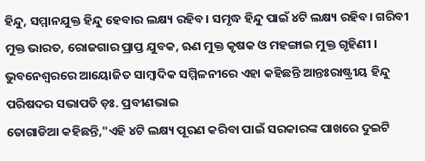ହିନ୍ଦୁ, ସମ୍ମାନଯୁକ୍ତ ହିନ୍ଦୁ ହେବାର ଲକ୍ଷ୍ୟ ରହିବ। ସମୃଦ୍ଧ ହିନ୍ଦୁ ପାଇଁ ୪ଟି ଲକ୍ଷ୍ୟ ରହିବ। ଗରିବୀ ମୁକ୍ତ ଭାରତ, ରୋଜଗାର ପ୍ରାପ୍ତ ଯୁବକ, ଋଣ ମୁକ୍ତ କୃଷକ ଓ ମହଙ୍ଗାଇ ମୁକ୍ତ ଗୃହିଣୀ । ଭୁବନେଶ୍ୱରରେ ଆୟୋଜିତ ସାମ୍ବାଦିକ ସମ୍ମିଳନୀରେ ଏହା କହିଛନ୍ତି ଆନ୍ତଃରାଷ୍ଟ୍ରୀୟ ହିନ୍ଦୁ ପରିଷଦର ସଭାପତି ଡ଼ଃ. ପ୍ରବୀଣଭାଇ
ତୋଗାଡିଆ କହିଛନ୍ତି,"ଏହି ୪ଟି ଲକ୍ଷ୍ୟ ପୂରଣ କରିବା ପାଇଁ ସରକାରଙ୍କ ପାଖରେ ଦୁଇଟି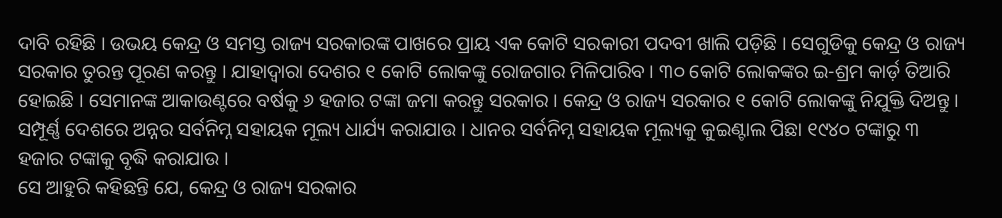ଦାବି ରହିଛି । ଉଭୟ କେନ୍ଦ୍ର ଓ ସମସ୍ତ ରାଜ୍ୟ ସରକାରଙ୍କ ପାଖରେ ପ୍ରାୟ ଏକ କୋଟି ସରକାରୀ ପଦବୀ ଖାଲି ପଡ଼ିଛି । ସେଗୁଡିକୁ କେନ୍ଦ୍ର ଓ ରାଜ୍ୟ ସରକାର ତୁରନ୍ତ ପୂରଣ କରନ୍ତୁ । ଯାହାଦ୍ୱାରା ଦେଶର ୧ କୋଟି ଲୋକଙ୍କୁ ରୋଜଗାର ମିଳିପାରିବ । ୩୦ କୋଟି ଲୋକଙ୍କର ଇ-ଶ୍ରମ କାର୍ଡ଼ ତିଆରି ହୋଇଛି । ସେମାନଙ୍କ ଆକାଉଣ୍ଟରେ ବର୍ଷକୁ ୬ ହଜାର ଟଙ୍କା ଜମା କରନ୍ତୁ ସରକାର । କେନ୍ଦ୍ର ଓ ରାଜ୍ୟ ସରକାର ୧ କୋଟି ଲୋକଙ୍କୁ ନିଯୁକ୍ତି ଦିଅନ୍ତୁ । ସମ୍ପୂର୍ଣ୍ଣ ଦେଶରେ ଅନ୍ନର ସର୍ବନିମ୍ନ ସହାୟକ ମୂଲ୍ୟ ଧାର୍ଯ୍ୟ କରାଯାଉ । ଧାନର ସର୍ବନିମ୍ନ ସହାୟକ ମୂଲ୍ୟକୁ କୁଇଣ୍ଟାଲ ପିଛା ୧୯୪୦ ଟଙ୍କାରୁ ୩ ହଜାର ଟଙ୍କାକୁ ବୃଦ୍ଧି କରାଯାଉ ।
ସେ ଆହୁରି କହିଛନ୍ତି ଯେ, କେନ୍ଦ୍ର ଓ ରାଜ୍ୟ ସରକାର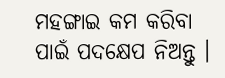ମହଙ୍ଗାଇ କମ କରିବା ପାଇଁ ପଦକ୍ଷେପ ନିଅନ୍ତୁ ।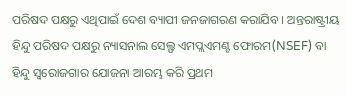ପରିଷଦ ପକ୍ଷରୁ ଏଥିପାଇଁ ଦେଶ ବ୍ୟାପୀ ଜନଜାଗରଣ କରାଯିବ । ଅନ୍ତରାଷ୍ଟ୍ରୀୟ ହିନ୍ଦୁ ପରିଷଦ ପକ୍ଷରୁ ନ୍ୟାସନାଲ ସେଲ୍ଫ ଏମପ୍ଲଏମଣ୍ଟ ଫୋରମ(NSEF) ବା ହିନ୍ଦୁ ସ୍ୱରୋଜଗାର ଯୋଜନା ଆରମ୍ଭ କରି ପ୍ରଥମ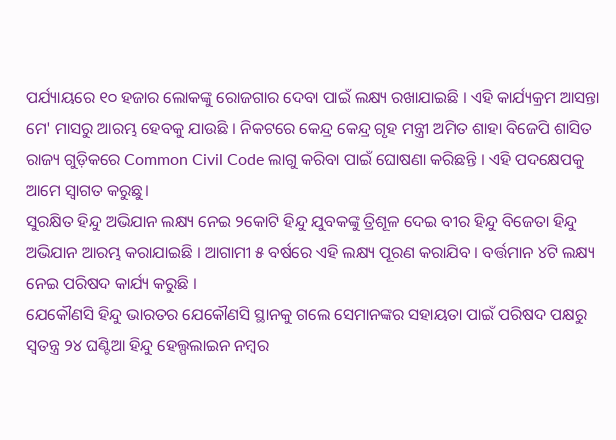ପର୍ଯ୍ୟାୟରେ ୧୦ ହଜାର ଲୋକଙ୍କୁ ରୋଜଗାର ଦେବା ପାଇଁ ଲକ୍ଷ୍ୟ ରଖାଯାଇଛି । ଏହି କାର୍ଯ୍ୟକ୍ରମ ଆସନ୍ତା ମେ' ମାସରୁ ଆରମ୍ଭ ହେବକୁ ଯାଉଛି । ନିକଟରେ କେନ୍ଦ୍ର କେନ୍ଦ୍ର ଗୃହ ମନ୍ତ୍ରୀ ଅମିତ ଶାହା ବିଜେପି ଶାସିତ ରାଜ୍ୟ ଗୁଡ଼ିକରେ Common Civil Code ଲାଗୁ କରିବା ପାଇଁ ଘୋଷଣା କରିଛନ୍ତି । ଏହି ପଦକ୍ଷେପକୁ ଆମେ ସ୍ୱାଗତ କରୁଛୁ।
ସୁରକ୍ଷିତ ହିନ୍ଦୁ ଅଭିଯାନ ଲକ୍ଷ୍ୟ ନେଇ ୨କୋଟି ହିନ୍ଦୁ ଯୁବକଙ୍କୁ ତ୍ରିଶୂଳ ଦେଇ ବୀର ହିନ୍ଦୁ ବିଜେତା ହିନ୍ଦୁ ଅଭିଯାନ ଆରମ୍ଭ କରାଯାଇଛି । ଆଗାମୀ ୫ ବର୍ଷରେ ଏହି ଲକ୍ଷ୍ୟ ପୂରଣ କରାଯିବ । ବର୍ତ୍ତମାନ ୪ଟି ଲକ୍ଷ୍ୟ ନେଇ ପରିଷଦ କାର୍ଯ୍ୟ କରୁଛି ।
ଯେକୌଣସି ହିନ୍ଦୁ ଭାରତର ଯେକୌଣସି ସ୍ଥାନକୁ ଗଲେ ସେମାନଙ୍କର ସହାୟତା ପାଇଁ ପରିଷଦ ପକ୍ଷରୁ ସ୍ବତନ୍ତ୍ର ୨୪ ଘଣ୍ଟିଆ ହିନ୍ଦୁ ହେଲ୍ପଲାଇନ ନମ୍ବର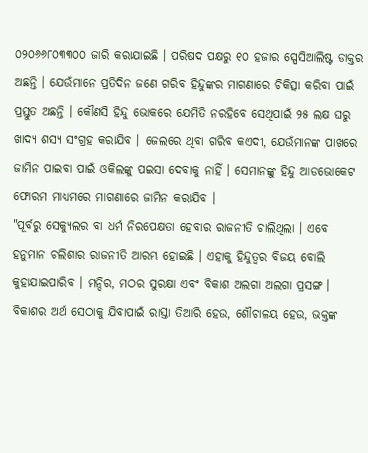୦୨୦୬୬୮୦୩୩୦୦ ଜାରି କରାଯାଇଛି । ପରିଷଦ ପକ୍ଷରୁ ୧୦ ହଜାର ସ୍ପେସିଆଲିଷ୍ଟ ଡାକ୍ତର ଅଛନ୍ତି । ଯେଉଁମାନେ ପ୍ରତିଦିନ ଜଣେ ଗରିବ ହିନ୍ଦୁଙ୍କର ମାଗଣାରେ ଚିକିତ୍ସା କରିବା ପାଇଁ ପ୍ରସ୍ତୁତ ଅଛନ୍ତି । କୌଣସି ହିନ୍ଦୁ ଭୋକରେ ଯେମିତି ନରହିବେ ସେଥିପାଇଁ ୨୫ ଲକ୍ଷ ଘରୁ ଖାଦ୍ୟ ଶସ୍ୟ ସଂଗ୍ରହ କରାଯିବ । ଜେଲରେ ଥିବା ଗରିବ କଏଦୀ, ଯେଉଁମାନଙ୍କ ପାଖରେ ଜାମିନ ପାଇବା ପାଇଁ ଓକିଲଙ୍କୁ ପଇସା ଦେବାକୁ ନାହିଁ । ସେମାନଙ୍କୁ ହିନ୍ଦୁ ଆଡଭୋକେଟ ଫୋରମ ମାଧ୍ୟମରେ ମାଗଣାରେ ଜାମିନ କରାଯିବ ।
"ପୂର୍ବରୁ ସେକ୍ୟୁଲର ବା ଧର୍ମ ନିରପେକ୍ଷତା ହେବାର ରାଜନୀତି ଚାଲିଥିଲା । ଏବେ ହନୁମାନ ଚଲିଶାର ରାଜନୀତି ଆରମ୍ଭ ହୋଇଛି । ଏହାକୁ ହିନ୍ଦୁତ୍ୱର ବିଜୟ ବୋଲି କୁହାଯାଇପାରିବ । ମନ୍ଦିର, ମଠର ସୁରକ୍ଷା ଏବଂ ବିକାଶ ଅଲଗା ଅଲଗା ପ୍ରସଙ୍ଗ । ବିକାଶର ଅର୍ଥ ସେଠାକୁ ଯିବାପାଇଁ ରାସ୍ତା ତିଆରି ହେଉ, ଶୌଚାଳୟ ହେଉ, ଭକ୍ତଙ୍କ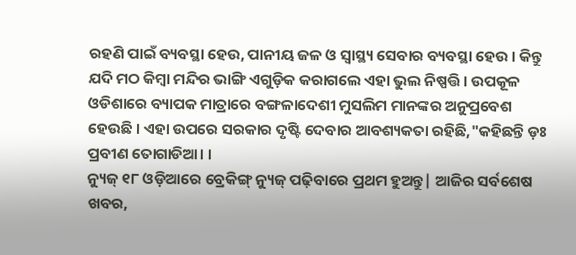ରହଣି ପାଇଁ ବ୍ୟବସ୍ଥା ହେଉ, ପାନୀୟ ଜଳ ଓ ସ୍ବାସ୍ଥ୍ୟ ସେବାର ବ୍ୟବସ୍ଥା ହେଉ । କିନ୍ତୁ ଯଦି ମଠ କିମ୍ବା ମନ୍ଦିର ଭାଙ୍ଗି ଏଗୁଡ଼ିକ କରାଗଲେ ଏହା ଭୁଲ ନିଷ୍ପତ୍ତି। ଉପକୂଳ ଓଡିଶାରେ ବ୍ୟାପକ ମାତ୍ରାରେ ବଙ୍ଗଳାଦେଶୀ ମୁସଲିମ ମାନଙ୍କର ଅନୁପ୍ରବେଶ ହେଉଛି । ଏହା ଉପରେ ସରକାର ଦୃଷ୍ଟି ଦେବାର ଆବଶ୍ୟକତା ରହିଛି,"କହିଛନ୍ତି ଡ଼ଃ ପ୍ରବୀଣ ତୋଗାଡିଆ। ।
ନ୍ୟୁଜ୍ ୧୮ ଓଡ଼ିଆରେ ବ୍ରେକିଙ୍ଗ୍ ନ୍ୟୁଜ୍ ପଢ଼ିବାରେ ପ୍ରଥମ ହୁଅନ୍ତୁ| ଆଜିର ସର୍ବଶେଷ ଖବର,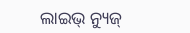ଲାଇଭ୍ ନ୍ୟୁଜ୍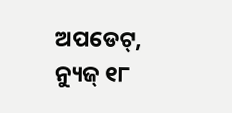ଅପଡେଟ୍, ନ୍ୟୁଜ୍ ୧୮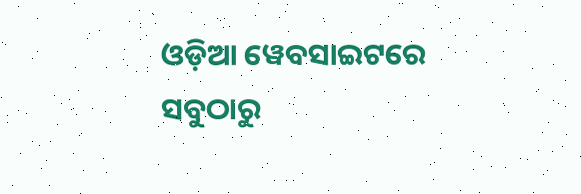ଓଡ଼ିଆ ୱେବସାଇଟରେ ସବୁଠାରୁ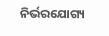ନିର୍ଭରଯୋଗ୍ୟ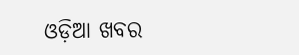ଓଡ଼ିଆ ଖବର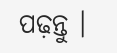ପଢ଼ନ୍ତୁ ।